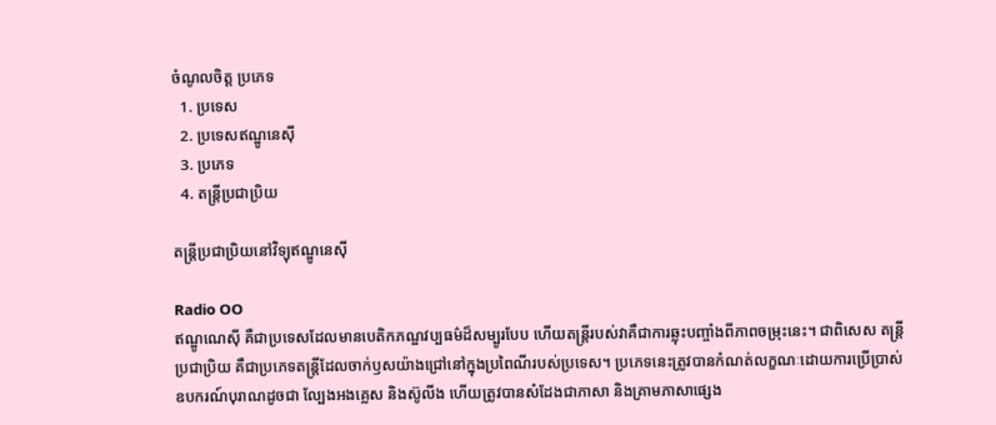ចំណូលចិត្ត ប្រភេទ
  1. ប្រទេស
  2. ប្រទេសឥណ្ឌូនេស៊ី
  3. ប្រភេទ
  4. តន្ត្រីប្រជាប្រិយ

តន្ត្រីប្រជាប្រិយនៅវិទ្យុឥណ្ឌូនេស៊ី

Radio OO
ឥណ្ឌូណេស៊ី គឺជាប្រទេសដែលមានបេតិកភណ្ឌវប្បធម៌ដ៏សម្បូរបែប ហើយតន្ត្រីរបស់វាគឺជាការឆ្លុះបញ្ចាំងពីភាពចម្រុះនេះ។ ជាពិសេស តន្ត្រីប្រជាប្រិយ គឺជាប្រភេទតន្ត្រីដែលចាក់ឫសយ៉ាងជ្រៅនៅក្នុងប្រពៃណីរបស់ប្រទេស។ ប្រភេទនេះត្រូវបានកំណត់លក្ខណៈដោយការប្រើប្រាស់ឧបករណ៍បុរាណដូចជា ល្បែងអងគ្លេស និងស៊ូលីង ហើយត្រូវបានសំដែងជាភាសា និងគ្រាមភាសាផ្សេង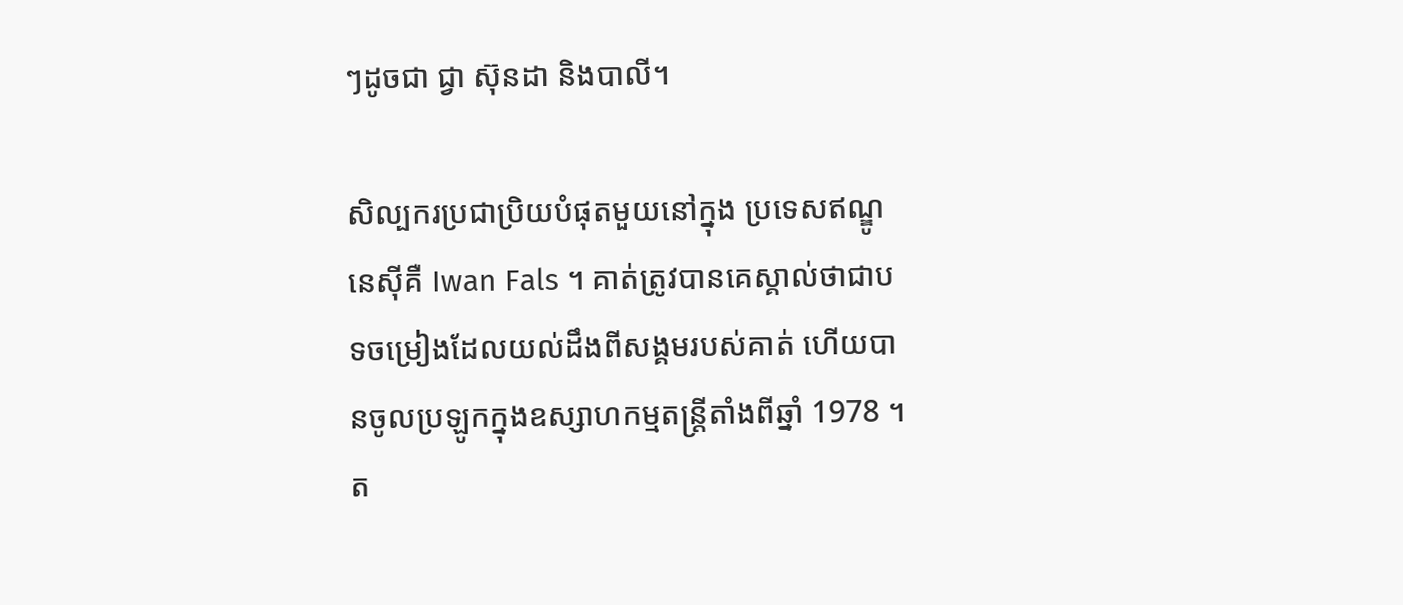ៗដូចជា ជ្វា ស៊ុនដា និងបាលី។

សិល្បករប្រជាប្រិយបំផុតមួយនៅក្នុង ប្រទេសឥណ្ឌូនេស៊ីគឺ Iwan Fals ។ គាត់ត្រូវបានគេស្គាល់ថាជាបទចម្រៀងដែលយល់ដឹងពីសង្គមរបស់គាត់ ហើយបានចូលប្រឡូកក្នុងឧស្សាហកម្មតន្ត្រីតាំងពីឆ្នាំ 1978 ។ ត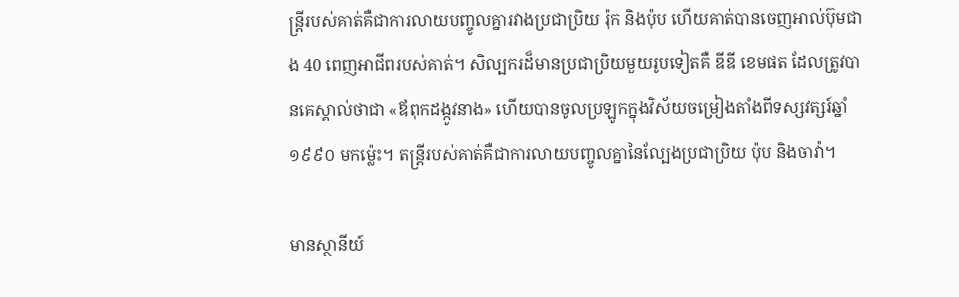ន្ត្រីរបស់គាត់គឺជាការលាយបញ្ចូលគ្នារវាងប្រជាប្រិយ រ៉ុក និងប៉ុប ហើយគាត់បានចេញអាល់ប៊ុមជាង 40 ពេញអាជីពរបស់គាត់។ សិល្បករដ៏មានប្រជាប្រិយមួយរូបទៀតគឺ ឌីឌី ខេមផត ដែលត្រូវបានគេស្គាល់ថាជា «ឪពុកដង្កូវនាង» ហើយបានចូលប្រឡូកក្នុងវិស័យចម្រៀងតាំងពីទស្សវត្សរ៍ឆ្នាំ ១៩៩០ មកម្ល៉េះ។ តន្ត្រីរបស់គាត់គឺជាការលាយបញ្ចូលគ្នានៃល្បែងប្រជាប្រិយ ប៉ុប និងចាវ៉ា។

មានស្ថានីយ៍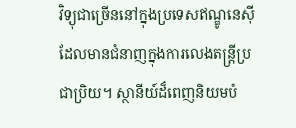វិទ្យុជាច្រើននៅក្នុងប្រទេសឥណ្ឌូនេស៊ីដែលមានជំនាញក្នុងការលេងតន្ត្រីប្រជាប្រិយ។ ស្ថានីយ៍ដ៏ពេញនិយមបំ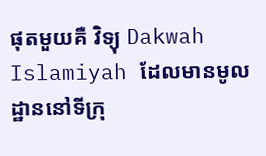ផុតមួយគឺ វិទ្យុ Dakwah Islamiyah ដែលមានមូលដ្ឋាននៅទីក្រុ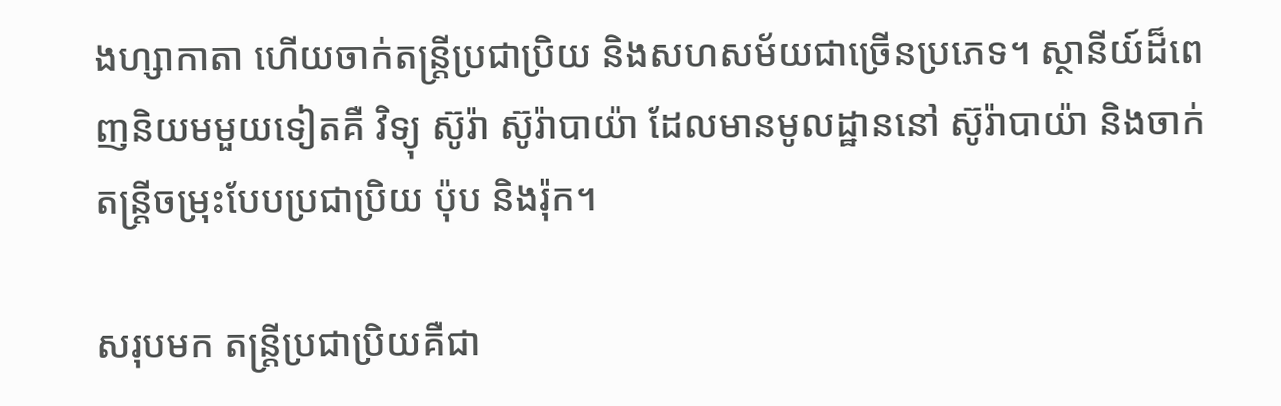ងហ្សាកាតា ហើយចាក់តន្ត្រីប្រជាប្រិយ និងសហសម័យជាច្រើនប្រភេទ។ ស្ថានីយ៍ដ៏ពេញនិយមមួយទៀតគឺ វិទ្យុ ស៊ូរ៉ា ស៊ូរ៉ាបាយ៉ា ដែលមានមូលដ្ឋាននៅ ស៊ូរ៉ាបាយ៉ា និងចាក់តន្ត្រីចម្រុះបែបប្រជាប្រិយ ប៉ុប និងរ៉ុក។

សរុបមក តន្ត្រីប្រជាប្រិយគឺជា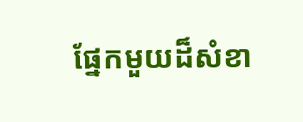ផ្នែកមួយដ៏សំខា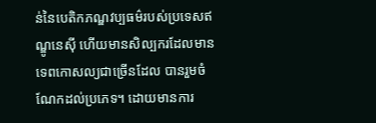ន់នៃបេតិកភណ្ឌវប្បធម៌របស់ប្រទេសឥណ្ឌូនេស៊ី ហើយមានសិល្បករដែលមានទេពកោសល្យជាច្រើនដែល បានរួមចំណែកដល់ប្រភេទ។ ដោយមានការ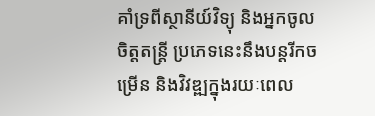គាំទ្រពីស្ថានីយ៍វិទ្យុ និងអ្នកចូលចិត្តតន្ត្រី ប្រភេទនេះនឹងបន្តរីកចម្រើន និងវិវឌ្ឍក្នុងរយៈពេល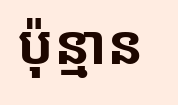ប៉ុន្មាន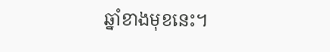ឆ្នាំខាងមុខនេះ។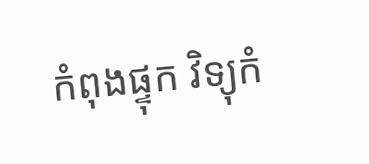កំពុងផ្ទុក វិទ្យុកំ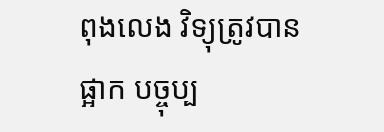ពុងលេង វិទ្យុត្រូវបានផ្អាក បច្ចុប្ប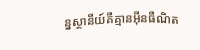ន្នស្ថានីយ៍គឺគ្មានអ៊ីនធឺណិត